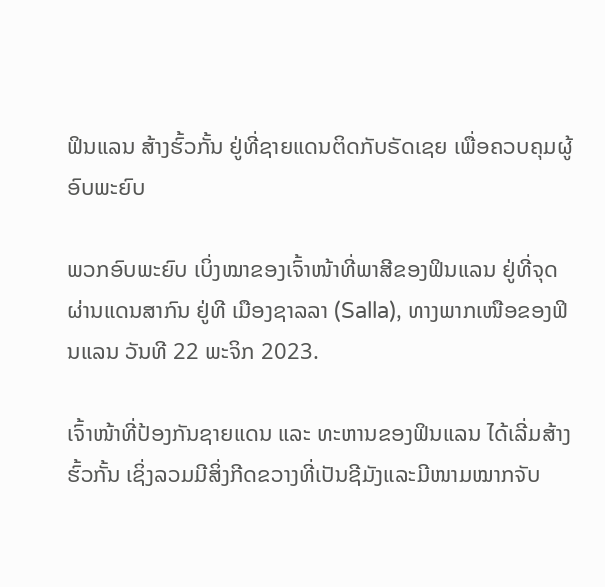ຟິນແລນ ສ້າງຮົ້ວກັ້ນ ຢູ່ທີ່ຊາຍແດນຕິດກັບຣັດເຊຍ ເພື່ອຄວບຄຸມຜູ້ອົບພະຍົບ

ພວກອົບພະຍົບ ເບິ່ງໝາຂອງເຈົ້າໜ້າທີ່ພາສີຂອງຟິນແລນ ຢູ່ທີ່ຈຸດຜ່ານແດນສາກົນ ຢູ່ທີ ເມືອງຊາລລາ (Salla), ທາງພາກເໜືອຂອງຟິນແລນ ວັນທີ 22 ພະຈິກ 2023.

ເຈົ້າໜ້າທີ່ປ້ອງກັນຊາຍແດນ ແລະ ທະຫານຂອງຟິນແລນ ໄດ້ເລີ່ມສ້າງຮົ້ວກັ້ນ ເຊິ່ງລວມມີສິ່ງກີດຂວາງທີ່ເປັນຊີມັງແລະມີໜາມໝາກຈັບ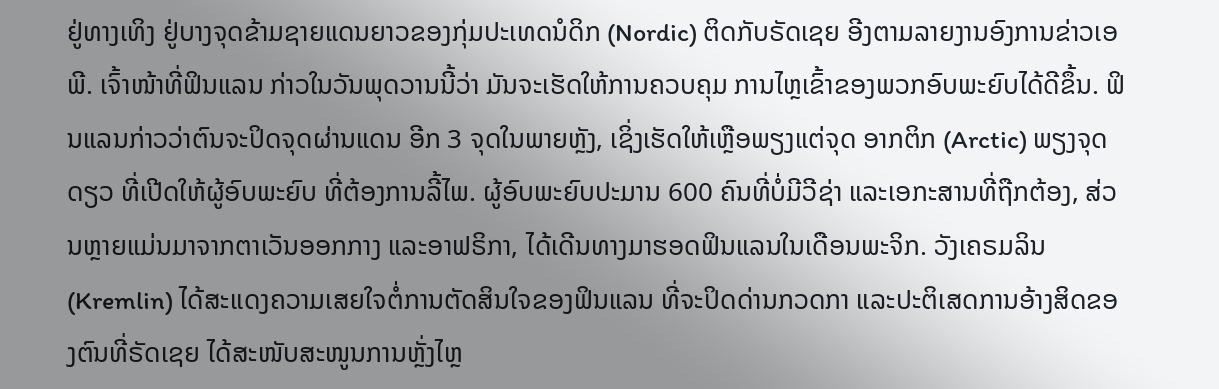ຢູ່ທາງເທິງ ຢູ່ບາງຈຸດຂ້າມຊາຍແດນຍາວຂອງກຸ່ມປະເທດນໍດິກ (Nordic) ຕິດກັບຣັດເຊຍ ອີງຕາມລາຍງານອົງການຂ່າວເອພີ. ເຈົ້າໜ້າທີ່ຟິນແລນ ກ່າວໃນວັນພຸດວານນີ້ວ່າ ມັນຈະເຮັດໃຫ້ການຄວບຄຸມ ການໄຫຼເຂົ້າຂອງພວກອົບພະຍົບໄດ້ດີຂຶ້ນ. ຟິນແລນກ່າວວ່າຕົນຈະປິດຈຸດຜ່ານແດນ ອີກ 3 ຈຸດໃນພາຍຫຼັງ, ເຊິ່ງເຮັດໃຫ້ເຫຼືອພຽງແຕ່ຈຸດ ອາກຕິກ (Arctic) ພຽງຈຸດດຽວ ທີ່ເປີດໃຫ້ຜູ້ອົບພະຍົບ ທີ່ຕ້ອງການລີ້ໄພ. ຜູ້ອົບພະຍົບປະມານ 600 ຄົນທີ່ບໍ່ມີວີຊ່າ ແລະເອກະສານທີ່ຖືກຕ້ອງ, ສ່ວນຫຼາຍແມ່ນມາຈາກຕາເວັນອອກກາງ ແລະອາຟຣິກາ, ໄດ້ເດີນທາງມາຮອດຟິນແລນໃນເດືອນພະຈິກ. ວັງເຄຣມລິນ (Kremlin) ໄດ້ສະແດງຄວາມເສຍໃຈຕໍ່ການຕັດສິນໃຈຂອງຟິນແລນ ທີ່ຈະປິດດ່ານກວດກາ ແລະປະຕິເສດການອ້າງສິດຂອງຕົນທີ່ຣັດເຊຍ ໄດ້ສະໜັບສະໜູນການຫຼັ່ງໄຫຼ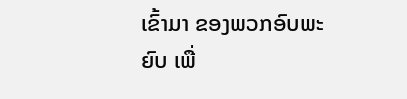ເຂົ້າມາ ຂອງພວກອົບພະຍົບ ເພື່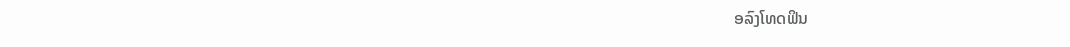ອລົງໂທດຟິນ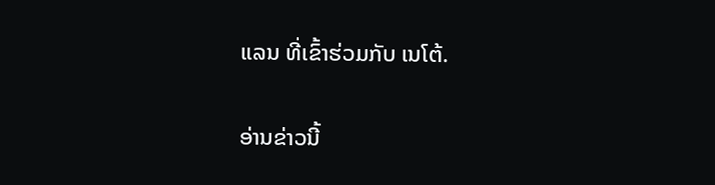ແລນ ທີ່ເຂົ້າຮ່ວມກັບ ເນໂຕ້.

ອ່ານຂ່າວນີ້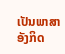ເປັນພາສາອັງກິດ